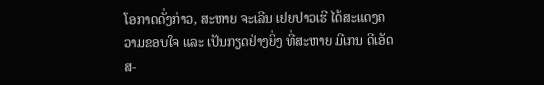ໂອກາດດັ່ງກ່າວ, ສະຫາຍ ຈະເລີນ ເຢຍປາວເຮີ ໄດ້ສະແດງຄວາມຂອບໃຈ ແລະ ເປັນກຽດຢ່າງຍິ່ງ ທີ່ສະຫາຍ ມີເກນ ດີເອັດສ-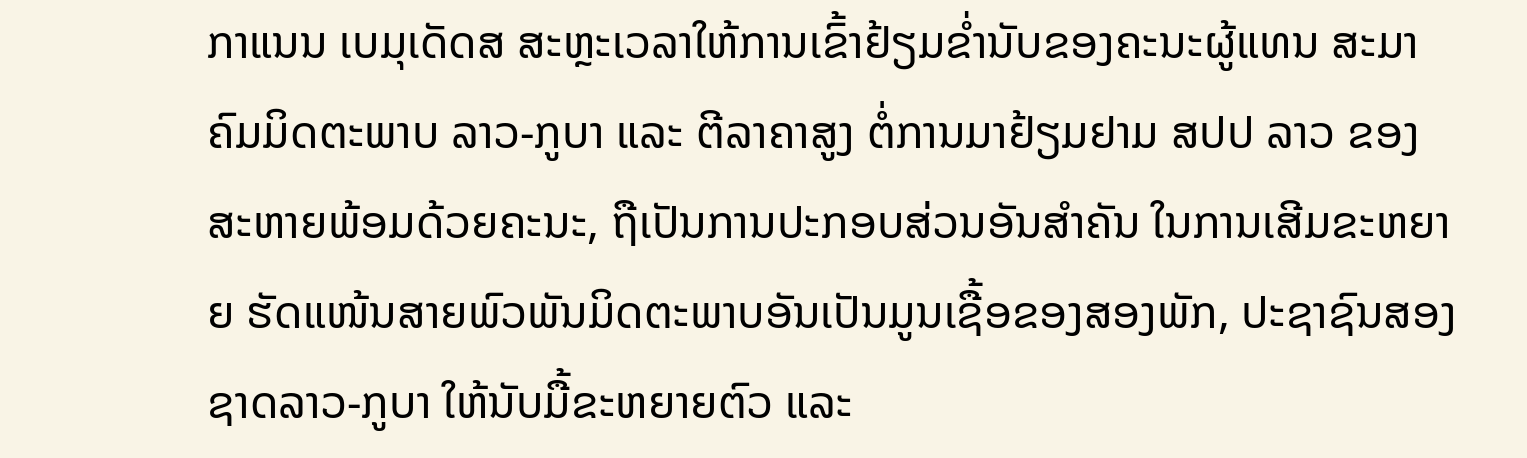ກາແນນ ເບມຸເດັດສ ສະຫຼະເວລາໃຫ້ການເຂົ້າຢ້ຽມຂໍ່ານັບຂອງຄະນະຜູ້ແທນ ສະມາຄົມມິດຕະພາບ ລາວ-ກູບາ ແລະ ຕີລາຄາສູງ ຕໍ່ການມາຢ້ຽມຢາມ ສປປ ລາວ ຂອງສະຫາຍພ້ອມດ້ວຍຄະນະ, ຖືເປັນການປະກອບສ່ວນອັນສໍາຄັນ ໃນການເສີມຂະຫຍາຍ ຮັດແໜ້ນສາຍພົວພັນມິດຕະພາບອັນເປັນມູນເຊື້ອຂອງສອງພັກ, ປະຊາຊົນສອງຊາດລາວ-ກູບາ ໃຫ້ນັບມື້ຂະຫຍາຍຕົວ ແລະ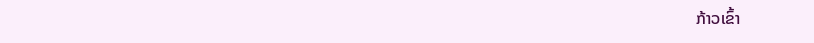ກ້າວເຂົ້າ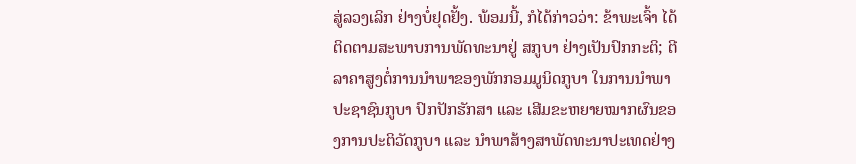ສູ່ລວງເລິກ ຢ່າງບໍ່ຢຸດຢັ້ງ. ພ້ອມນີ້, ກໍໄດ້ກ່າວວ່າ: ຂ້າພະເຈົ້າ ໄດ້ຕິດຕາມສະພາບການພັດທະນາຢູ່ ສກູບາ ຢ່າງເປັນປົກກະຕິ; ຕີລາຄາສູງຕໍ່ການນໍາພາຂອງພັກກອມມູນິດກູບາ ໃນການນໍາພາປະຊາຊົນກູບາ ປົກປັກຮັກສາ ແລະ ເສີມຂະຫຍາຍໝາກຜົນຂອງການປະຕິວັດກູບາ ແລະ ນໍາພາສ້າງສາພັດທະນາປະເທດຢ່າງ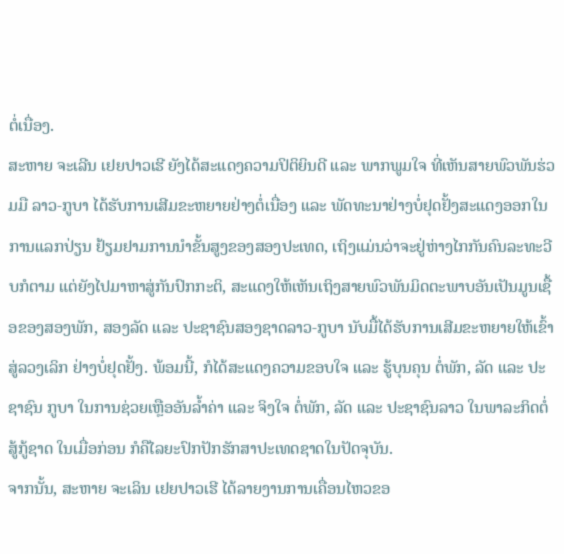ຕໍ່ເນື່ອງ.
ສະຫາຍ ຈະເລີນ ເຢຍປາວເຮີ ຍັງໄດ້ສະແດງຄວາມປິຕິຍິນດີ ແລະ ພາກພູມໃຈ ທີ່ເຫັນສາຍພົວພັນຮ່ວມມື ລາວ-ກູບາ ໄດ້ຮັບການເສີມຂະຫຍາຍຢ່າງຕໍ່ເນື່ອງ ແລະ ພັດທະນາຢ່າງບໍ່ຢຸດຢັ້ງສະແດງອອກໃນການແລກປ່ຽນ ຢ້ຽມຢາມການນໍາຂັ້ນສູງຂອງສອງປະເທດ, ເຖິງແມ່ນວ່າຈະຢູ່ຫ່າງໄກກັນຄົນລະທະວີບກໍຕາມ ແຕ່ຍັງໄປມາຫາສູ່ກັນປົກກະຕິ, ສະແດງໃຫ້ເຫັນເຖິງສາຍພົວພັນມິດຕະພາບອັນເປັນມູນເຊື້ອຂອງສອງພັກ, ສອງລັດ ແລະ ປະຊາຊົນສອງຊາດລາວ-ກູບາ ນັບມື້ໄດ້ຮັບການເສີມຂະຫຍາຍໃຫ້ເຂົ້າສູ່ລວງເລິກ ຢ່າງບໍ່ຢຸດຢັ້ງ. ພ້ອມນີ້, ກໍໄດ້ສະແດງຄວາມຂອບໃຈ ແລະ ຮູ້ບຸນຄຸນ ຕໍ່ພັກ, ລັດ ແລະ ປະຊາຊົນ ກູບາ ໃນການຊ່ວຍເຫຼືອອັນລໍ້າຄ່າ ແລະ ຈິງໃຈ ຕໍ່ພັກ, ລັດ ແລະ ປະຊາຊົນລາວ ໃນພາລະກິດຕໍ່ສູ້ກູ້ຊາດ ໃນເມື່ອກ່ອນ ກໍຄືໄລຍະປົກປັກຮັກສາປະເທດຊາດໃນປັດຈຸບັນ.
ຈາກນັ້ນ, ສະຫາຍ ຈະເລິນ ເຢຍປາວເຮີ ໄດ້ລາຍງານການເຄື່ອນໄຫວຂອ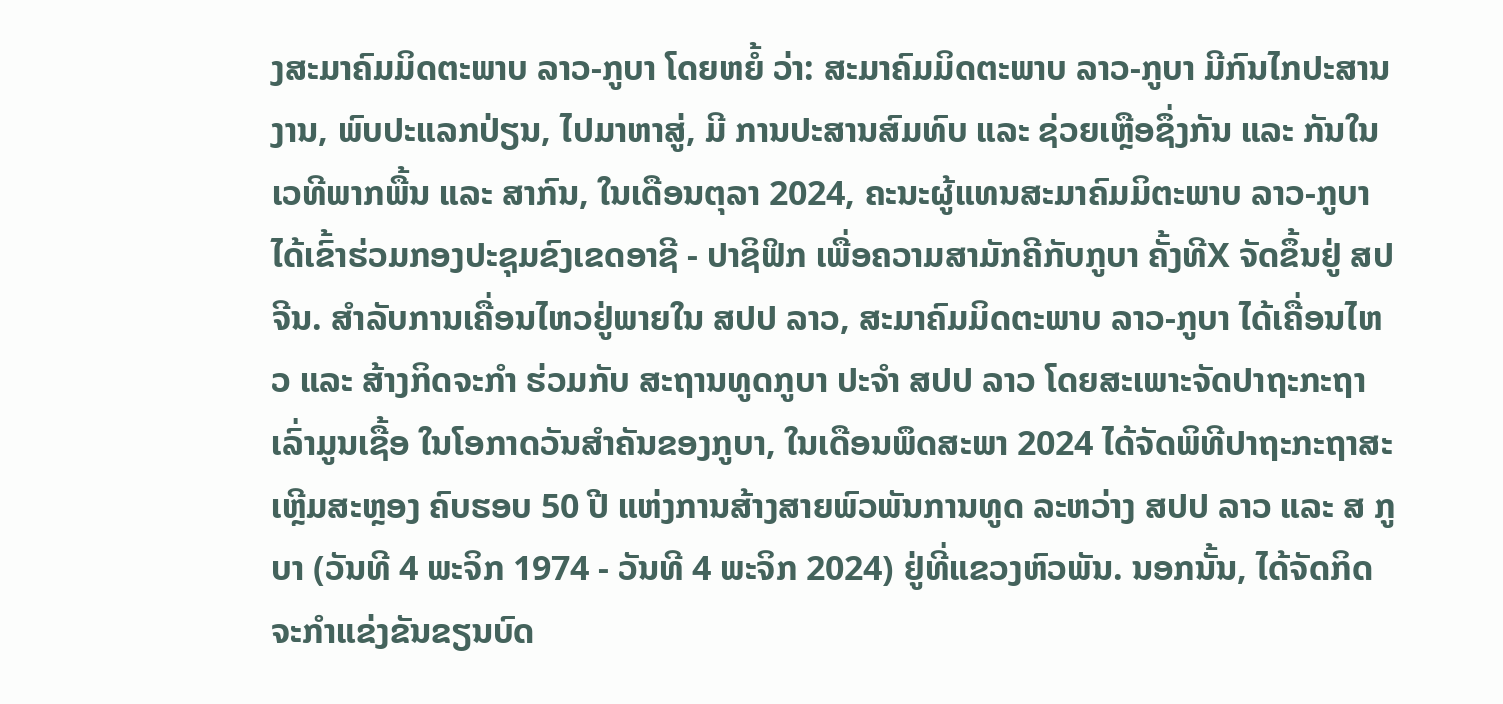ງສະມາຄົມມິດຕະພາບ ລາວ-ກູບາ ໂດຍຫຍໍ້ ວ່າ: ສະມາຄົມມິດຕະພາບ ລາວ-ກູບາ ມີກົນໄກປະສານງານ, ພົບປະແລກປ່ຽນ, ໄປມາຫາສູ່, ມີ ການປະສານສົມທົບ ແລະ ຊ່ວຍເຫຼືອຊຶ່ງກັນ ແລະ ກັນໃນເວທີພາກພື້ນ ແລະ ສາກົນ, ໃນເດືອນຕຸລາ 2024, ຄະນະຜູ້ແທນສະມາຄົມມິຕະພາບ ລາວ-ກູບາ ໄດ້ເຂົ້າຮ່ວມກອງປະຊຸມຂົງເຂດອາຊີ - ປາຊິຟິກ ເພື່ອຄວາມສາມັກຄີກັບກູບາ ຄັ້ງທີX ຈັດຂຶ້ນຢູ່ ສປ ຈີນ. ສໍາລັບການເຄື່ອນໄຫວຢູ່ພາຍໃນ ສປປ ລາວ, ສະມາຄົມມິດຕະພາບ ລາວ-ກູບາ ໄດ້ເຄື່ອນໄຫວ ແລະ ສ້າງກິດຈະກຳ ຮ່ວມກັບ ສະຖານທູດກູບາ ປະຈຳ ສປປ ລາວ ໂດຍສະເພາະຈັດປາຖະກະຖາ ເລົ່າມູນເຊື້ອ ໃນໂອກາດວັນສໍາຄັນຂອງກູບາ, ໃນເດືອນພຶດສະພາ 2024 ໄດ້ຈັດພິທີປາຖະກະຖາສະເຫຼີມສະຫຼອງ ຄົບຮອບ 50 ປີ ແຫ່ງການສ້າງສາຍພົວພັນການທູດ ລະຫວ່າງ ສປປ ລາວ ແລະ ສ ກູບາ (ວັນທີ 4 ພະຈິກ 1974 - ວັນທີ 4 ພະຈິກ 2024) ຢູ່ທີ່ແຂວງຫົວພັນ. ນອກນັ້ນ, ໄດ້ຈັດກິດຈະກຳແຂ່ງຂັນຂຽນບົດ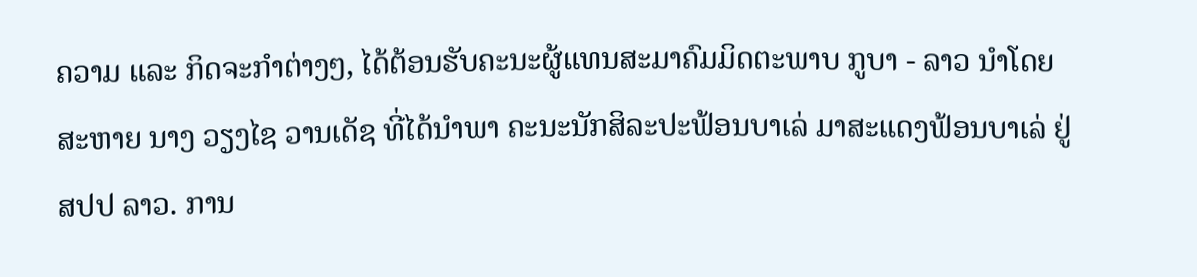ຄວາມ ແລະ ກິດຈະກຳຕ່າງໆ, ໄດ້ຕ້ອນຮັບຄະນະຜູ້ແທນສະມາຄົມມິດຕະພາບ ກູບາ - ລາວ ນໍາໂດຍ ສະຫາຍ ນາງ ວຽງໄຊ ວານເດັຊ ທີ່ໄດ້ນໍາພາ ຄະນະນັກສິລະປະຟ້ອນບາເລ່ ມາສະແດງຟ້ອນບາເລ່ ຢູ່ ສປປ ລາວ. ການ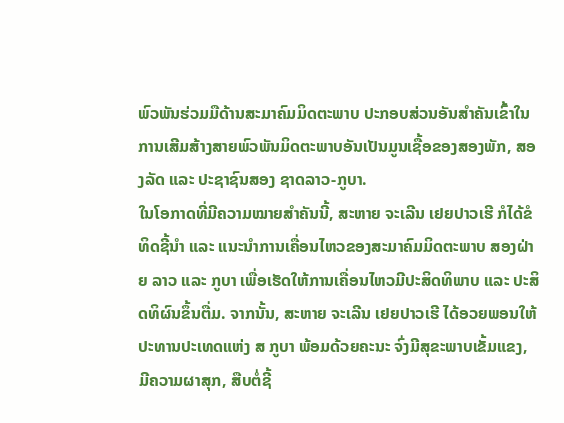ພົວພັນຮ່ວມມືດ້ານສະມາຄົມມິດຕະພາບ ປະກອບສ່ວນອັນສໍາຄັນເຂົ້າໃນການເສີມສ້າງສາຍພົວພັນມິດຕະພາບອັນເປັນມູນເຊື້ອຂອງສອງພັກ, ສອງລັດ ແລະ ປະຊາຊົນສອງ ຊາດລາວ-ກູບາ.
ໃນໂອກາດທີ່ມີຄວາມໝາຍສໍາຄັນນີ້, ສະຫາຍ ຈະເລີນ ເຢຍປາວເຮີ ກໍໄດ້ຂໍທິດຊີ້ນໍາ ແລະ ແນະນໍາການເຄື່ອນໄຫວຂອງສະມາຄົມມິດຕະພາບ ສອງຝ່າຍ ລາວ ແລະ ກູບາ ເພື່ອເຮັດໃຫ້ການເຄື່ອນໄຫວມີປະສິດທິພາບ ແລະ ປະສິດທິຜົນຂຶ້ນຕື່ມ. ຈາກນັ້ນ, ສະຫາຍ ຈະເລີນ ເຢຍປາວເຮີ ໄດ້ອວຍພອນໃຫ້ ປະທານປະເທດແຫ່ງ ສ ກູບາ ພ້ອມດ້ວຍຄະນະ ຈົ່ງມີສຸຂະພາບເຂັ້ມແຂງ, ມີຄວາມຜາສຸກ, ສືບຕໍ່ຊີ້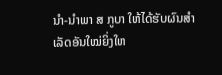ນໍາ-ນໍາພາ ສ ກູບາ ໃຫ້ໄດ້ຮັບຜົນສໍາເລັດອັນໃໝ່ຍິ່ງໃຫ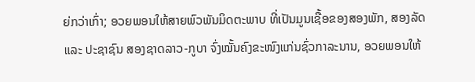ຍ່ກວ່າເກົ່າ; ອວຍພອນໃຫ້ສາຍພົວພັນມິດຕະພາບ ທີ່ເປັນມູນເຊື້ອຂອງສອງພັກ, ສອງລັດ ແລະ ປະຊາຊົນ ສອງຊາດລາວ-ກູບາ ຈົ່ງໝັ້ນຄົງຂະໜົງແກ່ນຊົ່ວກາລະນານ, ອວຍພອນໃຫ້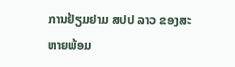ການຢ້ຽມຢາມ ສປປ ລາວ ຂອງສະຫາຍພ້ອມ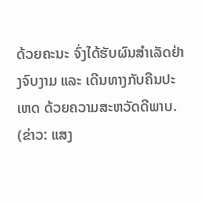ດ້ວຍຄະນະ ຈົ່ງໄດ້ຮັບຜົນສໍາເລັດຢ່າງຈົບງາມ ແລະ ເດີນທາງກັບຄືນປະເຫດ ດ້ວຍຄວາມສະຫວັດດີພາບ.
(ຂ່າວ: ແສງ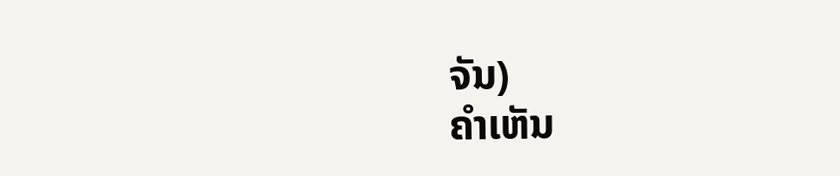ຈັນ)
ຄໍາເຫັນ